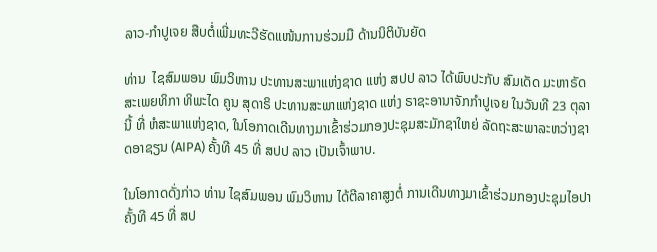ລາວ-ກຳປູເຈຍ ສືບຕໍ່ເພີ່ມທະວີຮັດແໜ້ນການຮ່ວມມື ດ້ານນິຕິບັນຍັດ

ທ່ານ  ໄຊສົມພອນ ພົມວິຫານ ປະທານສະພາແຫ່ງຊາດ ແຫ່ງ ສປປ ລາວ ໄດ້ພົບປະກັບ ສົມເດັດ ມະຫາຣັດສະເພຍທິກາ ທິພະໄດ ຄູນ ສຸດາຣິ ປະທານສະພາແຫ່ງຊາດ ແຫ່ງ ຣາຊະອານາຈັກກຳປູເຈຍ ໃນວັນທີ 23 ຕຸລາ ນີ້ ທີ່ ຫໍສະພາແຫ່ງຊາດ, ໃນໂອກາດເດີນທາງມາເຂົ້າຮ່ວມກອງປະຊຸມສະມັກຊາໃຫຍ່ ລັດຖະສະພາລະຫວ່າງຊາດອາຊຽນ (AIPA) ຄັ້ງທີ 45 ທີ່ ສປປ ລາວ ເປັນເຈົ້າພາບ.

ໃນໂອກາດດັ່ງກ່າວ ທ່ານ ໄຊສົມພອນ ພົມວິຫານ ໄດ້ຕີລາຄາສູງຕໍ່ ການເດີນທາງມາເຂົ້າຮ່ວມກອງປະຊຸມໄອປາ ຄັ້ງທີ 45 ທີ່ ສປ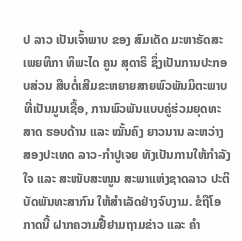ປ ລາວ ເປັນເຈົ້າພາບ ຂອງ ສົມເດັດ ມະຫາຣັດສະເພຍທິກາ ທິພະໄດ ຄູນ ສຸດາຣິ ຊຶ່ງເປັນການປະກອບສ່ວນ ສືບຕໍ່ເສີມຂະຫຍາຍສາຍພົວພັນມິຕະພາບທີ່ເປັນມູນເຊື້ອ, ການພົວພັນແບບຄູ່ຮ່ວມຍຸດທະສາດ ຮອບດ້ານ ແລະ ໝັ້ນຄົງ ຍາວນານ ລະຫວ່າງ ສອງປະເທດ ລາວ-ກໍາປູເຈຍ ທັງເປັນການໃຫ້ກໍາລັງໃຈ ແລະ ສະໜັບສະໜູນ ສະພາແຫ່ງຊາດລາວ ປະຕິບັດພັນທະສາກົນ ໃຫ້ສໍາເລັດຢ່າງຈົບງາມ. ຂໍຖືໂອກາດນີ້ ຝາກຄວາມຢື້ຢາມຖາມຂ່າວ ແລະ ຄໍາ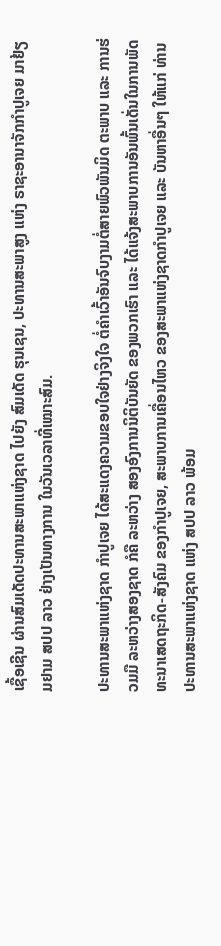ເຊື້ອເຊີນ ຜ່ານສົມເດັດປະທານສະພາແຫ່ງຊາດ ໄປຍັງ ສົມເດັດ ຮຸນເຊນ, ປະທານສະພາສູງ ແຫ່ງ ຣາຊະອານາຈັກກຳປູເຈຍ ມາຢ້ຽມຢາມ ສປປ ລາວ ຢ່າງເປັນທາງການ ໃນວັນເວລາທີ່ເໝາະສົມ.

ປະທານສະພາແຫ່ງຊາດ ກຳປູເຈຍ ໄດ້ສະແດງຄວາມຂອບໃຈຢ່າງຈິງໃຈ ຕໍ່ຄໍາເວົ້າອັນຈົບງາມຕໍ່ສາຍພົວພັນມິດ ຕະພາບ ແລະ ການຮ່ວມມື ລະຫວ່າງສອງຊາດ ກໍຄື ລະຫວ່າງ ສອງອົງການນິຕິບັນຍັດ ຂອງພວກເຮົາ ແລະ ໄດ້ແຈ້ງສະພາບການອັນພົ້ນເດັ່ນໃນການພັດທະນາເສດຖະກິດ-ສັງຄົມ ຂອງກໍາປູເຈຍ, ສະພາບການເຄື່ອນໄຫວ ຂອງສະພາແຫ່ງຊາດກໍາປູເຈຍ ແລະ ບັນຫາອື່ນໆ ໃຫ້ແກ່ ທ່ານ ປະທານສະພາແຫ່ງຊາດ ແຫ່ງ ສປປ ລາວ ພ້ອມ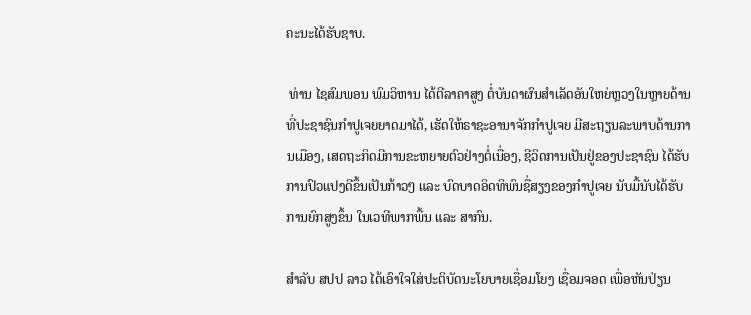ຄະນະໄດ້ຮັບຊາບ.

 ທ່ານ ໄຊສົມພອນ ພົມວິຫານ ໄດ້ຕີລາຄາສູງ ຕໍ່ບັນດາຜົນສຳເລັດອັນໃຫຍ່ຫຼວງໃນຫຼາຍດ້ານ ທີ່ປະຊາຊົນກໍາປູເຈຍຍາດມາໄດ້, ເຮັດໃຫ້ຣາຊະອານາຈັກກໍາປູເຈຍ ມີສະຖຽນລະພາບດ້ານການເມືອງ, ເສດຖະກິດມີການຂະຫຍາຍຕົວຢ່າງຕໍ່ເນື່ອງ, ຊີວິດການເປັນຢູ່ຂອງປະຊາຊົນ ໄດ້ຮັບການປົວແປງດີຂຶ້ນເປັນກ້າວໆ ແລະ ບົດບາດອິດທິພົນຊື່ສຽງຂອງກໍາປູເຈຍ ນັບມື້ນັບໄດ້ຮັບການຍົກສູງຂຶ້ນ ໃນເວທີພາກພື້ນ ແລະ ສາກົນ.

ສຳລັບ ສປປ ລາວ ໄດ້ເອົາໃຈໃສ່ປະຕິບັດນະໂຍບາຍເຊື່ອມໂຍງ ເຊື່ອມຈອດ ເພື່ອຫັນປ່ຽນ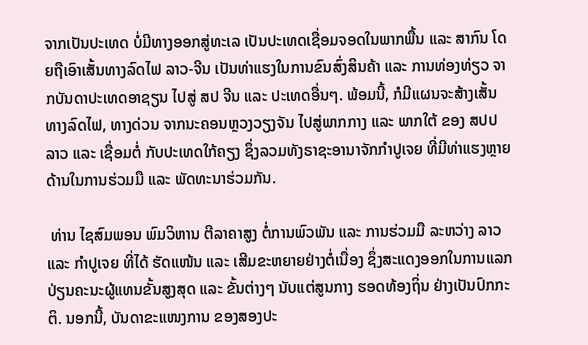ຈາກເປັນປະເທດ ບໍ່ມີທາງອອກສູ່ທະເລ ເປັນປະເທດເຊື່ອມຈອດໃນພາກພື້ນ ແລະ ສາກົນ ໂດຍຖືເອົາເສັ້ນທາງລົດໄຟ ລາວ-ຈີນ ເປັນທ່າແຮງໃນການຂົນສົ່ງສິນຄ້າ ແລະ ການທ່ອງທ່ຽວ ຈາກບັນດາປະເທດອາຊຽນ ໄປສູ່ ສປ ຈີນ ແລະ ປະເທດອື່ນໆ. ພ້ອມນີ້, ກໍມີແຜນຈະສ້າງເສັ້ນທາງລົດໄຟ, ທາງດ່ວນ ຈາກນະຄອນຫຼວງວຽງຈັນ ໄປສູ່ພາກກາງ ແລະ ພາກໃຕ້ ຂອງ ສປປ ລາວ ແລະ ເຊື່ອມຕໍ່ ກັບປະເທດໃກ້ຄຽງ ຊຶ່ງລວມທັງຣາຊະອານາຈັກກໍາປູເຈຍ ທີ່ມີທ່າແຮງຫຼາຍດ້ານໃນການຮ່ວມມື ແລະ ພັດທະນາຮ່ວມກັນ.

 ທ່ານ ໄຊສົມພອນ ພົມວິຫານ ຕີລາຄາສູງ ຕໍ່ການພົວພັນ ແລະ ການຮ່ວມມື ລະຫວ່າງ ລາວ ແລະ ກຳປູເຈຍ ທີ່ໄດ້ ຮັດແໜ້ນ ແລະ ເສີມຂະຫຍາຍຢ່າງຕໍ່ເນື່ອງ ຊຶ່ງສະແດງອອກໃນການແລກປ່ຽນຄະນະຜູ້ແທນຂັ້ນສູງສຸດ ແລະ ຂັ້ນຕ່າງໆ ນັບແຕ່ສູນກາງ ຮອດທ້ອງຖິ່ນ ຢ່າງເປັນປົກກະຕິ. ນອກນີ້, ບັນດາຂະແໜງການ ຂອງສອງປະ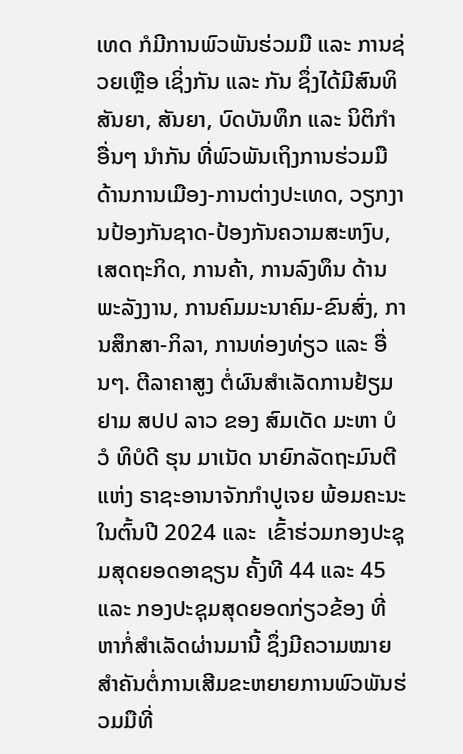ເທດ ກໍມີການພົວພັນຮ່ວມມື ແລະ ການຊ່ວຍເຫຼືອ ເຊິ່ງກັນ ແລະ ກັນ ຊຶ່ງໄດ້ມີສົນທິສັນຍາ, ສັນຍາ, ບົດບັນທຶກ ແລະ ນິຕິກໍາອື່ນໆ ນໍາກັນ ທີ່ພົວພັນເຖິງການຮ່ວມມື ດ້ານການເມືອງ-ການຕ່າງປະເທດ, ວຽກງານປ້ອງກັນຊາດ-ປ້ອງກັນຄວາມສະຫງົບ, ເສດຖະກິດ, ການຄ້າ, ການລົງທຶນ ດ້ານພະລັງງານ, ການຄົມມະນາຄົມ-ຂົນສົ່ງ, ການສຶກສາ-ກິລາ, ການທ່ອງທ່ຽວ ແລະ ອື່ນໆ. ຕີລາຄາສູງ ຕໍ່ຜົນສໍາເລັດການຢ້ຽມຢາມ ສປປ ລາວ ຂອງ ສົມເດັດ ມະຫາ ບໍວໍ ທິບໍດີ ຮຸນ ມາເນັດ ນາຍົກລັດຖະມົນຕີ ແຫ່ງ ຣາຊະອານາຈັກກຳປູເຈຍ ພ້ອມຄະນະ ໃນຕົ້ນປີ 2024 ແລະ  ເຂົ້າຮ່ວມກອງປະຊຸມສຸດຍອດອາຊຽນ ຄັ້ງທີ 44 ແລະ 45 ແລະ ກອງປະຊຸມສຸດຍອດກ່ຽວຂ້ອງ ທີ່ຫາກໍ່ສຳເລັດຜ່ານມານີ້ ຊຶ່ງມີຄວາມໝາຍສໍາຄັນຕໍ່ການເສີມຂະຫຍາຍການພົວພັນຮ່ວມມືທີ່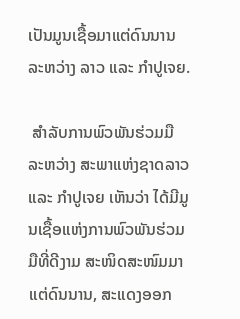ເປັນມູນເຊື້ອມາແຕ່ດົນນານ ລະຫວ່າງ ລາວ ແລະ ກໍາປູເຈຍ.

 ສຳລັບການພົວພັນຮ່ວມມື ລະຫວ່າງ ສະພາແຫ່ງຊາດລາວ ແລະ ກຳປູເຈຍ ເຫັນວ່າ ໄດ້ມີມູນເຊື້ອແຫ່ງການພົວພັນຮ່ວມມືທີ່ດີງາມ ສະໜິດສະໜົມມາແຕ່ດົນນານ, ສະແດງອອກ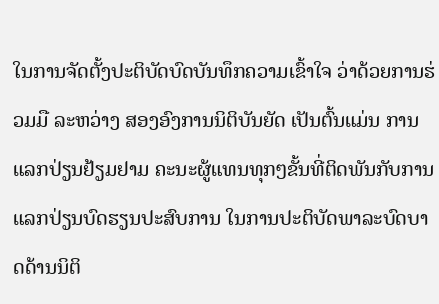ໃນການຈັດຕັ້ງປະຕິບັດບົດບັນທຶກຄວາມເຂົ້າໃຈ ວ່າດ້ວຍການຮ່ວມມື ລະຫວ່າງ ສອງອົງການນິຕິບັນຍັດ ເປັນຕົ້ນແມ່ນ ການແລກປ່ຽນຢ້ຽມຢາມ ຄະນະຜູ້ແທນທຸກໆຂັ້ນທີ່ຕິດພັນກັບການແລກປ່ຽນບົດຮຽນປະສົບການ ໃນການປະຕິບັດພາລະບົດບາດດ້ານນິຕິ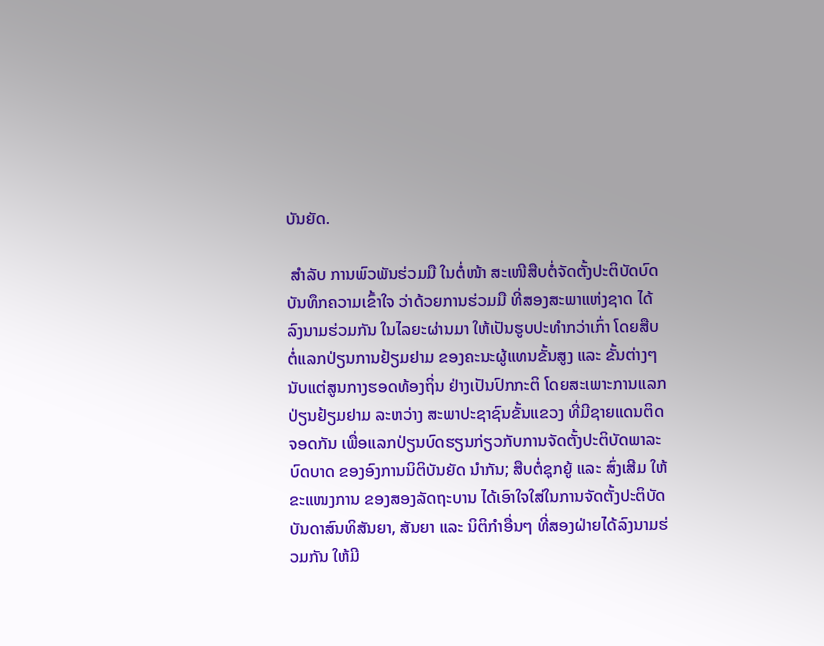ບັນຍັດ.

 ສຳລັບ ການພົວພັນຮ່ວມມື ໃນຕໍ່ໜ້າ ສະເໜີສືບຕໍ່ຈັດຕັ້ງປະຕິບັດບົດບັນທຶກຄວາມເຂົ້າໃຈ ວ່າດ້ວຍການຮ່ວມມື ທີ່ສອງສະພາແຫ່ງຊາດ ໄດ້ລົງນາມຮ່ວມກັນ ໃນໄລຍະຜ່ານມາ ໃຫ້ເປັນຮູບປະທໍາກວ່າເກົ່າ ໂດຍສືບຕໍ່ແລກປ່ຽນການຢ້ຽມຢາມ ຂອງຄະນະຜູ້ແທນຂັ້ນສູງ ແລະ ຂັ້ນຕ່າງໆ ນັບແຕ່ສູນກາງຮອດທ້ອງຖິ່ນ ຢ່າງເປັນປົກກະຕິ ໂດຍສະເພາະການແລກ ປ່ຽນຢ້ຽມຢາມ ລະຫວ່າງ ສະພາປະຊາຊົນຂັ້ນແຂວງ ທີ່ມີຊາຍແດນຕິດຈອດກັນ ເພື່ອແລກປ່ຽນບົດຮຽນກ່ຽວກັບການຈັດຕັ້ງປະຕິບັດພາລະບົດບາດ ຂອງອົງການນິຕິບັນຍັດ ນໍາກັນ; ສືບຕໍ່ຊຸກຍູ້ ແລະ ສົ່ງເສີມ ໃຫ້ຂະແໜງການ ຂອງສອງລັດຖະບານ ໄດ້ເອົາໃຈໃສ່ໃນການຈັດຕັ້ງປະຕິບັດບັນດາສົນທິສັນຍາ, ສັນຍາ ແລະ ນິຕິກຳອື່ນໆ ທີ່ສອງຝ່າຍໄດ້ລົງນາມຮ່ວມກັນ ໃຫ້ມີ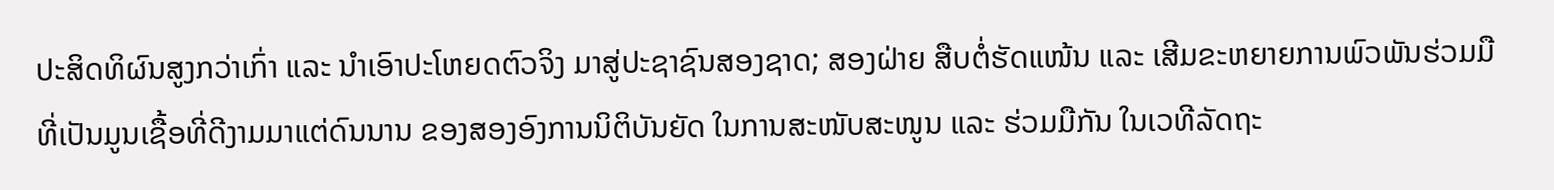ປະສິດທິຜົນສູງກວ່າເກົ່າ ແລະ ນໍາເອົາປະໂຫຍດຕົວຈິງ ມາສູ່ປະຊາຊົນສອງຊາດ; ສອງຝ່າຍ ສືບຕໍ່ຮັດແໜ້ນ ແລະ ເສີມຂະຫຍາຍການພົວພັນຮ່ວມມື ທີ່ເປັນມູນເຊື້ອທີ່ດີງາມມາແຕ່ດົນນານ ຂອງສອງອົງການນິຕິບັນຍັດ ໃນການສະໜັບສະໜູນ ແລະ ຮ່ວມມືກັນ ໃນເວທີລັດຖະ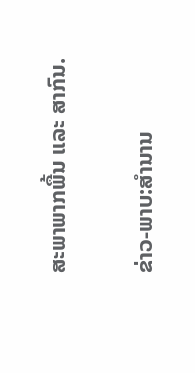ສະພາພາກພື້ນ ແລະ ສາກົນ.

ຂ່າວ-ພາບ:ສຳນານ